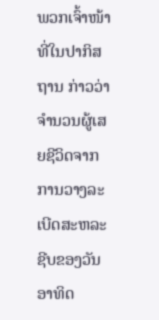ພວກເຈົ້າໜ້າທີ່ໃນປາກິສຖານ ກ່າວວ່າ ຈຳນວນຜູ້ເສຍຊີວິດຈາກການວາງລະເບີດສະຫລະຊີບຂອງວັນອາທິດ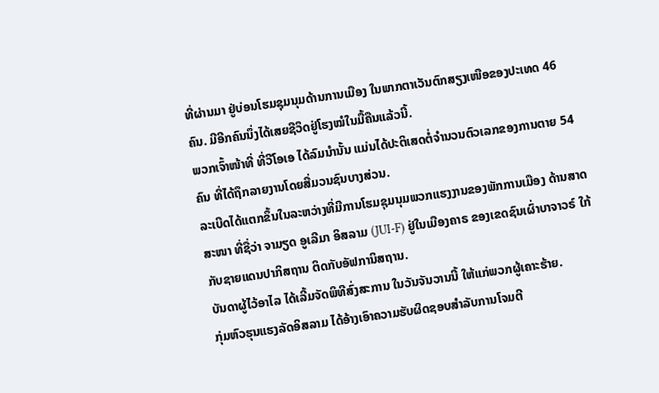ທີ່ຜ່ານມາ ຢູ່ບ່ອນໂຮມຊຸມນຸມດ້ານການເມືອງ ໃນພາກຕາເວັນຕົກສຽງເໜືອຂອງປະເທດ 46 ຄົນ. ມີອີກຄົນນຶ່ງໄດ້ເສຍຊີວິດຢູ່ໂຮງໝໍໃນມື້ຄືນແລ້ວນີ້.
ພວກເຈົ້າໜ້າທີ່ ທີ່ວີໂອເອ ໄດ້ລົມນຳນັ້ນ ແມ່ນໄດ້ປະຕິເສດຕໍ່ຈຳນວນຕົວເລກຂອງການຕາຍ 54 ຄົນ ທີ່ໄດ້ຖຶກລາຍງານໂດຍສື່ມວນຊົນບາງສ່ວນ.
ລະເບີດໄດ້ແຕກຂຶ້ນໃນລະຫວ່າງທີ່ມີການໂຮມຊຸມນຸມພວກແຮງງານຂອງພັກການເມືອງ ດ້ານສາດສະໜາ ທີ່ຊື່ວ່າ ຈາມຽດ ອູເລີມາ ອິສລາມ (JUI-F) ຢູ່ໃນເມືອງຄາຣ ຂອງເຂດຊົນເຜົ່າບາຈາວຣ໌ ໃກ້ກັບຊາຍແດນປາກິສຖານ ຕິດກັບອັຟການິສຖານ.
ບັນດາຜູ້ໄວ້ອາໄລ ໄດ້ເລີ້ມຈັດພິທີສົ່ງສະການ ໃນວັນຈັນວານນີ້ ໃຫ້ແກ່ພວກຜູ້ເຄາະຮ້າຍ.
ກຸ່ມຫົວຮຸນແຮງລັດອິສລາມ ໄດ້ອ້າງເອົາຄວາມຮັບຜິດຊອບສຳລັບການໂຈມຕີ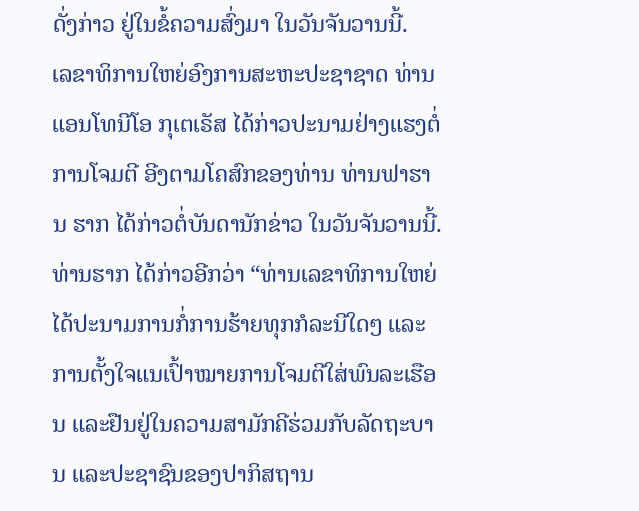ດັ່ງກ່າວ ຢູ່ໃນຂໍ້ຄວາມສົ່ງມາ ໃນວັນຈັນວານນີ້.
ເລຂາທິການໃຫຍ່ອົງການສະຫະປະຊາຊາດ ທ່ານແອນໂທນີໂອ ກຸເຕເຣັສ ໄດ້ກ່າວປະນາມຢ່າງແຮງຕໍ່ການໂຈມຕີ ອີງຕາມໂຄສົກຂອງທ່ານ ທ່ານຟາຮານ ຮາກ ໄດ້ກ່າວຕໍ່ບັນດານັກຂ່າວ ໃນວັນຈັນວານນີ້.
ທ່ານຮາກ ໄດ້ກ່າວອີກວ່າ “ທ່ານເລຂາທິການໃຫຍ່ ໄດ້ປະນາມການກໍ່ການຮ້າຍທຸກກໍລະນີໃດໆ ແລະການຕັ້ງໃຈແນເປົ້າໝາຍການໂຈມຕີໃສ່ພົນລະເຮືອນ ແລະຢືນຢູ່ໃນຄວາມສາມັກຄີຮ່ວມກັບລັດຖະບານ ແລະປະຊາຊົນຂອງປາກິສຖານ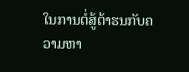ໃນການຕໍ່ສູ້ຕ້າຮນກັບຄວາມຫາ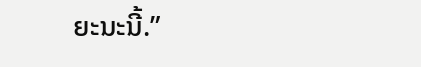ຍະນະນີ້.”